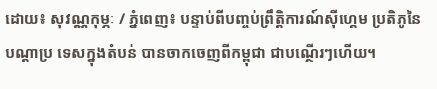ដោយ៖ សុវណ្ណកុម្ភៈ / ភ្នំពេញ៖ បន្ទាប់ពីបញ្ចប់ព្រឹត្តិការណ៍ស៊ីហ្គេម ប្រតិភូនៃបណ្ដាប្រ ទេសក្នុងតំបន់ បានចាកចេញពីកម្ពុជា ជាបណ្ថើរៗហើយ។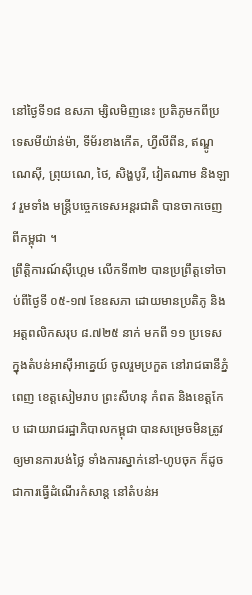នៅថ្ងៃទី១៨ ឧសភា ម្សិលមិញនេះ ប្រតិភូមកពីប្រទេសមីយ៉ាន់ម៉ា, ទីម័រខាងកើត, ហ្វីលីពីន, ឥណ្ឌូណេស៊ី, ព្រុយណេ, ថៃ, សិង្ហបូរី, វៀតណាម និងឡាវ រួមទាំង មន្ដ្រីបច្ចេកទេសអន្ដរជាតិ បានចាកចេញពីកម្ពុជា ។
ព្រឹត្តិការណ៍ស៊ីហ្គេម លើកទី៣២ បានប្រព្រឹត្តទៅចាប់ពីថ្ងៃទី ០៥-១៧ ខែឧសភា ដោយមានប្រតិភូ និងអត្តពលិកសរុប ៨.៧២៥ នាក់ មកពី ១១ ប្រទេស ក្នុងតំបន់អាស៊ីអាគ្នេយ៍ ចូលរួមប្រកួត នៅរាជធានីភ្នំពេញ ខេត្តសៀមរាប ព្រះសីហនុ កំពត និងខេត្តកែប ដោយរាជរដ្ឋាភិបាលកម្ពុជា បានសម្រេចមិនត្រូវឲ្យមានការបង់ថ្លៃ ទាំងការស្នាក់នៅ-ហូបចុក ក៏ដូចជាការធ្វើដំណើរកំសាន្ដ នៅតំបន់អ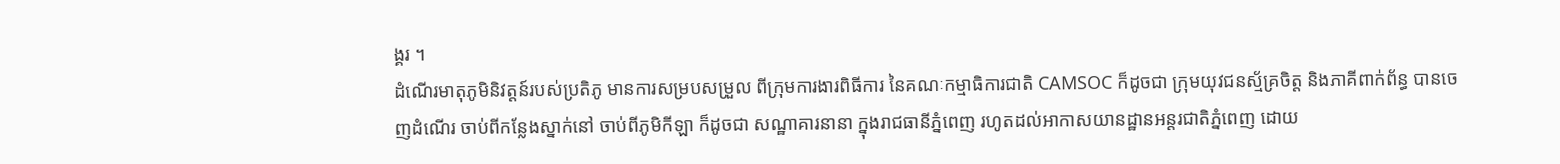ង្គរ ។
ដំណើរមាតុភូមិនិវត្តន៍របស់ប្រតិភូ មានការសម្របសម្រួល ពីក្រុមការងារពិធីការ នៃគណៈកម្មាធិការជាតិ CAMSOC ក៏ដូចជា ក្រុមយុវជនស្ម័គ្រចិត្ត និងភាគីពាក់ព័ន្ធ បានចេញដំណើរ ចាប់ពីកន្លែងស្នាក់នៅ ចាប់ពីភូមិកីឡា ក៏ដូចជា សណ្ឋាគារនានា ក្នុងរាជធានីភ្នំពេញ រហូតដល់អាកាសយានដ្ឋានអន្ដរជាតិភ្នំពេញ ដោយ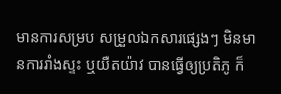មានការសម្រប សម្រួលឯកសារផ្សេងៗ មិនមានការរាំងស្ទះ ឬយឺតយ៉ាវ បានធ្វើឲ្យប្រតិភូ ក៏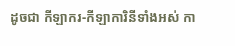ដូចជា កីឡាករ-កីឡាការិនីទាំងអស់ កា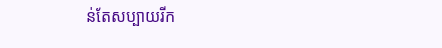ន់តែសប្បាយរីក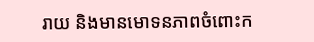រាយ និងមានមោទនភាពចំពោះក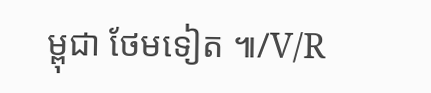ម្ពុជា ថែមទៀត ៕/V/R